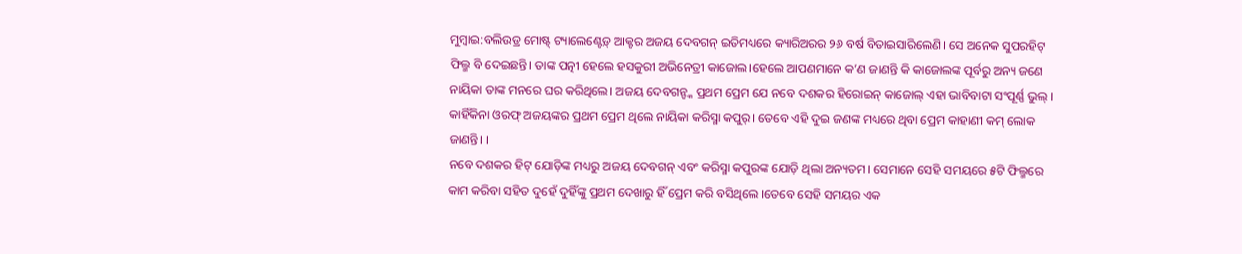ମୁମ୍ବାଇ:ବଲିଉଡ୍ର ମୋଷ୍ଟ୍ ଟ୍ୟାଲେଣ୍ଟେଡ଼୍ ଆକ୍ଟର ଅଜୟ ଦେବଗନ୍ ଇତିମଧ୍ୟରେ କ୍ୟାରିଅରର ୨୬ ବର୍ଷ ବିତାଇସାରିଲେଣି। ସେ ଅନେକ ସୁପରହିଟ୍ ଫିଲ୍ମ ବି ଦେଇଛନ୍ତି। ତାଙ୍କ ପତ୍ନୀ ହେଲେ ହସକୁରୀ ଅଭିନେତ୍ରୀ କାଜୋଲ।ହେଲେ ଆପଣମାନେ କ’ଣ ଜାଣନ୍ତି କି କାଜୋଲଙ୍କ ପୂର୍ବରୁ ଅନ୍ୟ ଜଣେ ନାୟିକା ତାଙ୍କ ମନରେ ଘର କରିଥିଲେ। ଅଜୟ ଦେବଗନ୍ଙ୍କ ପ୍ରଥମ ପ୍ରେମ ଯେ ନବେ ଦଶକର ହିରୋଇନ୍ କାଜୋଲ୍ ଏହା ଭାବିବାଟା ସଂପୂର୍ଣ୍ଣ ଭୁଲ୍ । କାହିଁକିନା ଓରଫ୍ ଅଜୟଙ୍କର ପ୍ରଥମ ପ୍ରେମ ଥିଲେ ନାୟିକା କରିସ୍ମା କପୁର୍। ତେବେ ଏହି ଦୁଇ ଜଣଙ୍କ ମଧ୍ୟରେ ଥିବା ପ୍ରେମ କାହାଣୀ କମ୍ ଲୋକ ଜାଣନ୍ତି। ।
ନବେ ଦଶକର ହିଟ୍ ଯୋଡ଼ିଙ୍କ ମଧ୍ୟରୁ ଅଜୟ ଦେବଗନ୍ ଏବଂ କରିସ୍ମା କପୁରଙ୍କ ଯୋଡ଼ି ଥିଲା ଅନ୍ୟତମ। ସେମାନେ ସେହି ସମୟରେ ୫ଟି ଫିଲ୍ମରେ କାମ କରିବା ସହିତ ଦୁହେଁ ଦୁହିଁଙ୍କୁ ପ୍ରଥମ ଦେଖାରୁ ହିଁ ପ୍ରେମ କରି ବସିଥିଲେ ।ତେବେ ସେହି ସମୟର ଏକ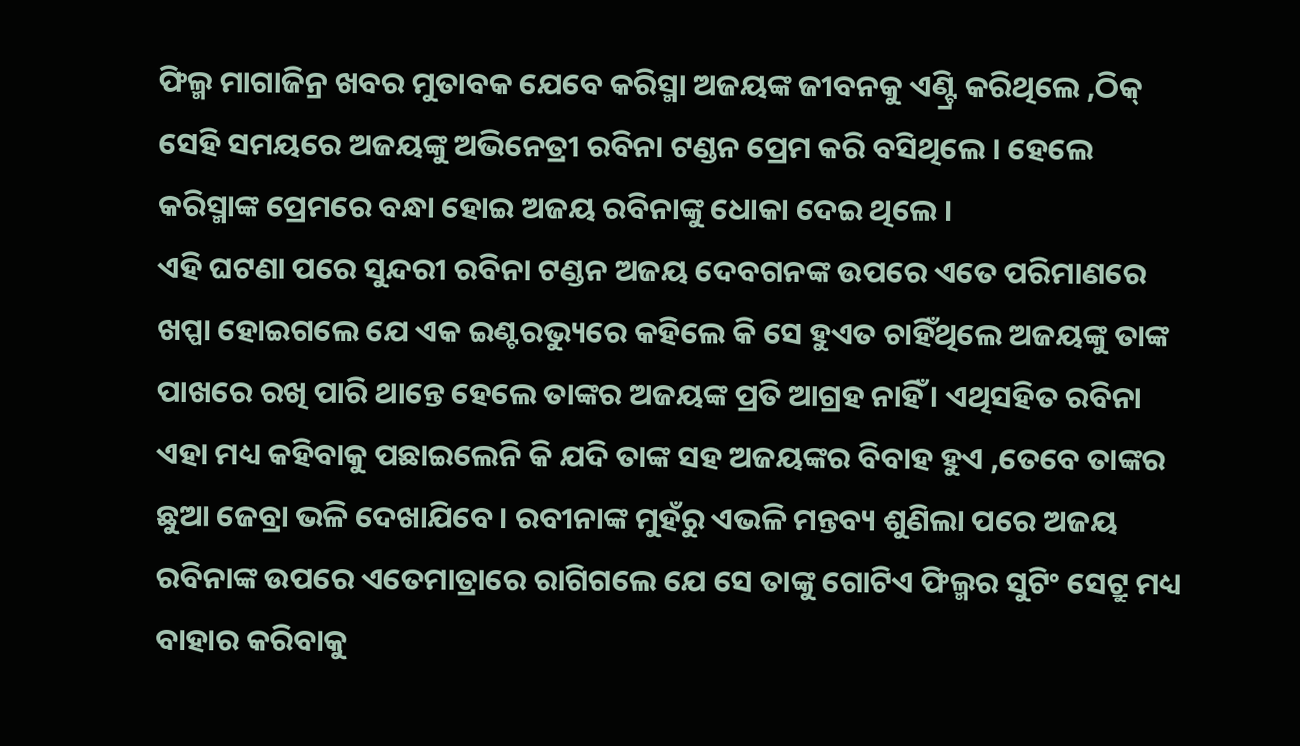ଫିଲ୍ମ ମାଗାଜିନ୍ର ଖବର ମୁତାବକ ଯେବେ କରିସ୍ମା ଅଜୟଙ୍କ ଜୀବନକୁ ଏଣ୍ଟ୍ରି କରିଥିଲେ ,ଠିକ୍ ସେହି ସମୟରେ ଅଜୟଙ୍କୁ ଅଭିନେତ୍ରୀ ରବିନା ଟଣ୍ଡନ ପ୍ରେମ କରି ବସିଥିଲେ । ହେଲେ କରିସ୍ମାଙ୍କ ପ୍ରେମରେ ବନ୍ଧା ହୋଇ ଅଜୟ ରବିନାଙ୍କୁ ଧୋକା ଦେଇ ଥିଲେ ।
ଏହି ଘଟଣା ପରେ ସୁନ୍ଦରୀ ରବିନା ଟଣ୍ଡନ ଅଜୟ ଦେବଗନଙ୍କ ଉପରେ ଏତେ ପରିମାଣରେ ଖପ୍ପା ହୋଇଗଲେ ଯେ ଏକ ଇଣ୍ଟରଭ୍ୟୁରେ କହିଲେ କି ସେ ହୁଏତ ଚାହିଁଥିଲେ ଅଜୟଙ୍କୁ ତାଙ୍କ ପାଖରେ ରଖି ପାରି ଥାନ୍ତେ ହେଲେ ତାଙ୍କର ଅଜୟଙ୍କ ପ୍ରତି ଆଗ୍ରହ ନାହିଁ । ଏଥିସହିତ ରବିନା ଏହା ମଧ୍ୟ କହିବାକୁ ପଛାଇଲେନି କି ଯଦି ତାଙ୍କ ସହ ଅଜୟଙ୍କର ବିବାହ ହୁଏ ,ତେବେ ତାଙ୍କର ଛୁଆ ଜେବ୍ରା ଭଳି ଦେଖାଯିବେ । ରବୀନାଙ୍କ ମୁହଁରୁ ଏଭଳି ମନ୍ତବ୍ୟ ଶୁଣିଲା ପରେ ଅଜୟ ରବିନାଙ୍କ ଉପରେ ଏତେମାତ୍ରାରେ ରାଗିଗଲେ ଯେ ସେ ତାଙ୍କୁ ଗୋଟିଏ ଫିଲ୍ମର ସୁଟିଂ ସେଟ୍ରୁ ମଧ୍ୟ ବାହାର କରିବାକୁ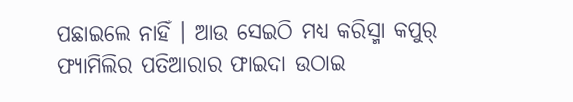ପଛାଇଲେ ନାହିଁ । ଆଉ ସେଇଠି ମଧ୍ୟ କରିସ୍ମା କପୁର୍ ଫ୍ୟାମିଲିର ପତିଆରାର ଫାଇଦା ଉଠାଇ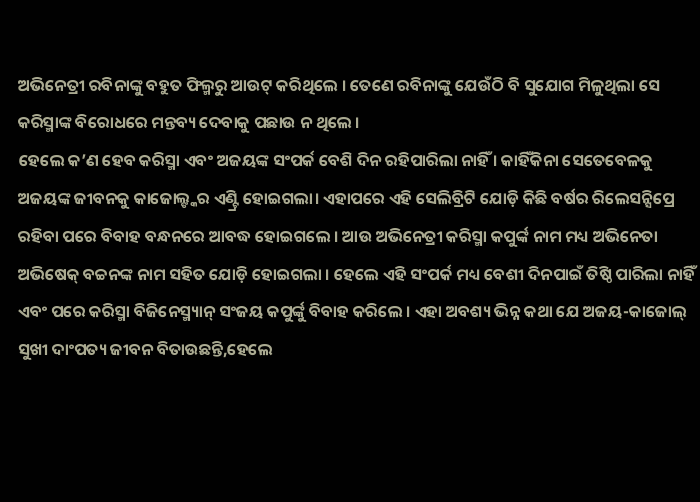ଅଭିନେତ୍ରୀ ରବିନାଙ୍କୁ ବହୁତ ଫିଲ୍ମରୁ ଆଉଟ୍ କରିଥିଲେ । ତେଣେ ରବିନାଙ୍କୁ ଯେଉଁଠି ବି ସୁଯୋଗ ମିଳୁଥିଲା ସେ କରିସ୍ମାଙ୍କ ବିରୋଧରେ ମନ୍ତବ୍ୟ ଦେବାକୁ ପଛାଉ ନ ଥିଲେ ।
ହେଲେ କ’ଣ ହେବ କରିସ୍ମା ଏବଂ ଅଜୟଙ୍କ ସଂପର୍କ ବେଶି ଦିନ ରହିପାରିଲା ନାହିଁ । କାହିଁକିନା ସେତେବେଳକୁ ଅଜୟଙ୍କ ଜୀବନକୁ କାଜୋଲ୍ଙ୍କର ଏଣ୍ଟ୍ରି ହୋଇଗଲା। ଏହାପରେ ଏହି ସେଲିବ୍ରିଟି ଯୋଡ଼ି କିଛି ବର୍ଷର ରିଲେସନ୍ସିପ୍ରେ ରହିବା ପରେ ବିବାହ ବନ୍ଧନରେ ଆବଦ୍ଧ ହୋଇଗଲେ । ଆଉ ଅଭିନେତ୍ରୀ କରିସ୍ମା କପୁର୍ଙ୍କ ନାମ ମଧ୍ୟ ଅଭିନେତା ଅଭିଷେକ୍ ବଚ୍ଚନଙ୍କ ନାମ ସହିତ ଯୋଡ଼ି ହୋଇଗଲା । ହେଲେ ଏହି ସଂପର୍କ ମଧ୍ୟ ବେଶୀ ଦିନପାଇଁ ତିଷ୍ଠି ପାରିଲା ନାହିଁ ଏବଂ ପରେ କରିସ୍ମା ବିଜିନେସ୍ମ୍ୟାନ୍ ସଂଜୟ କପୁର୍ଙ୍କୁ ବିବାହ କରିଲେ । ଏହା ଅବଶ୍ୟ ଭିନ୍ନ କଥା ଯେ ଅଜୟ-କାଜୋଲ୍ ସୁଖୀ ଦାଂପତ୍ୟ ଜୀବନ ବିତାଉଛନ୍ତି,ହେଲେ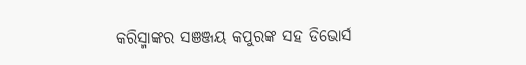କରିସ୍ମାଙ୍କର ସଞଞ୍ଜୟ କପୁରଙ୍କ ସହ ଡିଭୋର୍ସ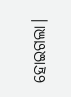ହୋଇଗଲା।